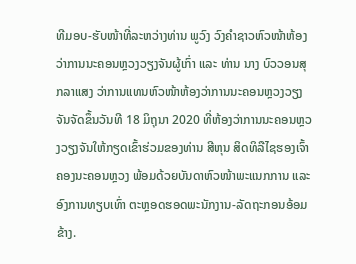ທີມອບ-ຮັບໜ້າທີ່ລະຫວ່າງທ່ານ ພູວົງ ວົງຄຳຊາວຫົວໜ້າຫ້ອງວ່າການນະຄອນຫຼວງວຽງຈັນຜູ້ເກົ່າ ແລະ ທ່ານ ນາງ ບົວວອນສຸກລາແສງ ວ່າການແທນຫົວໜ້າຫ້ອງວ່າການນະຄອນຫຼວງວຽງຈັນຈັດຂຶ້ນວັນທີ 18 ມິຖຸນາ 2020 ທີ່ຫ້ອງວ່າການນະຄອນຫຼວງວຽງຈັນໃຫ້ກຽດເຂົ້າຮ່ວມຂອງທ່ານ ສີຫຸນ ສິດທິລືໄຊຮອງເຈົ້າຄອງນະຄອນຫຼວງ ພ້ອມດ້ວຍບັນດາຫົວໜ້າພະແນກການ ແລະອົງການທຽບເທົ່າ ຕະຫຼອດຮອດພະນັກງານ-ລັດຖະກອນອ້ອມຂ້າງ.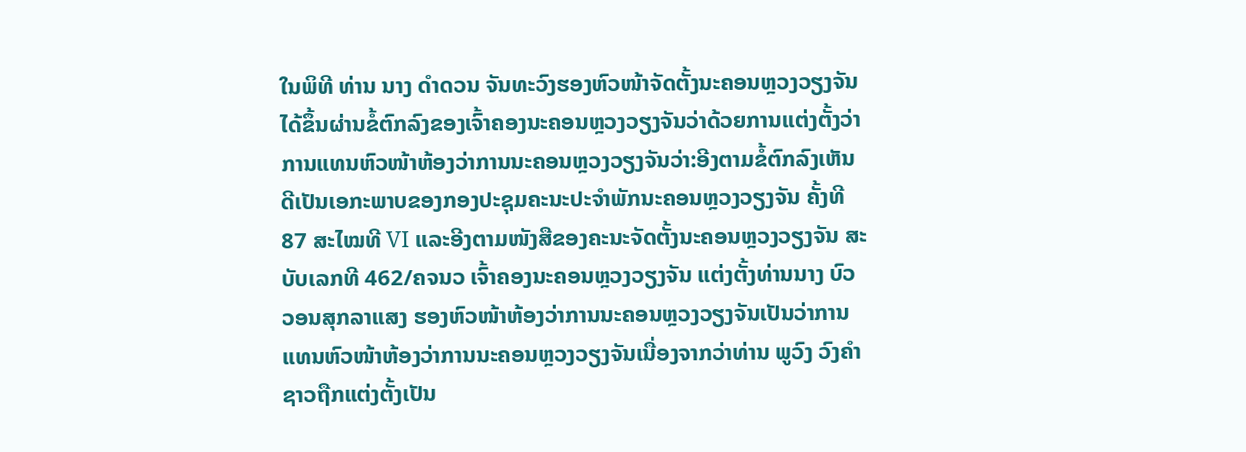ໃນພິທີ ທ່ານ ນາງ ດຳດວນ ຈັນທະວົງຮອງຫົວໜ້າຈັດຕັ້ງນະຄອນຫຼວງວຽງຈັນໄດ້ຂຶ້ນຜ່ານຂໍ້ຕົກລົງຂອງເຈົ້າຄອງນະຄອນຫຼວງວຽງຈັນວ່າດ້ວຍການແຕ່ງຕັ້ງວ່າການແທນຫົວໜ້າຫ້ອງວ່າການນະຄອນຫຼວງວຽງຈັນວ່າ:ອີງຕາມຂໍ້ຕົກລົງເຫັນດີເປັນເອກະພາບຂອງກອງປະຊຸມຄະນະປະຈຳພັກນະຄອນຫຼວງວຽງຈັນ ຄັ້ງທີ 87 ສະໄໝທີ VI ແລະອີງຕາມໜັງສືຂອງຄະນະຈັດຕັ້ງນະຄອນຫຼວງວຽງຈັນ ສະບັບເລກທີ 462/ຄຈນວ ເຈົ້າຄອງນະຄອນຫຼວງວຽງຈັນ ແຕ່ງຕັ້ງທ່ານນາງ ບົວວອນສຸກລາແສງ ຮອງຫົວໜ້າຫ້ອງວ່າການນະຄອນຫຼວງວຽງຈັນເປັນວ່າການແທນຫົວໜ້າຫ້ອງວ່າການນະຄອນຫຼວງວຽງຈັນເນື່ອງຈາກວ່າທ່ານ ພູວົງ ວົງຄຳຊາວຖືກແຕ່ງຕັ້ງເປັນ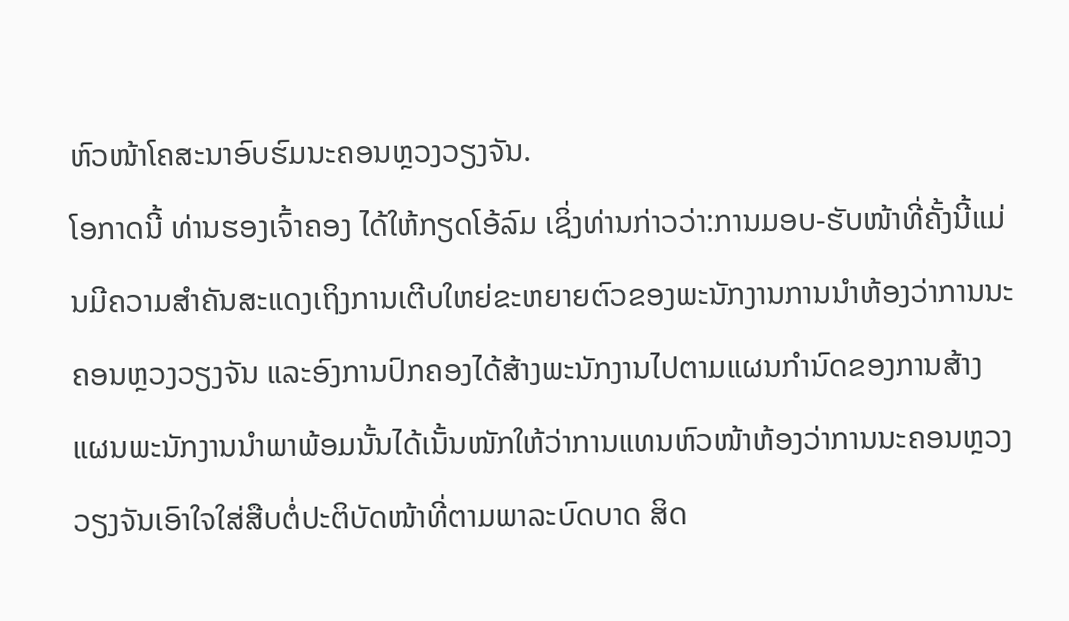ຫົວໜ້າໂຄສະນາອົບຮົມນະຄອນຫຼວງວຽງຈັນ.
ໂອກາດນີ້ ທ່ານຮອງເຈົ້າຄອງ ໄດ້ໃຫ້ກຽດໂອ້ລົມ ເຊິ່ງທ່ານກ່າວວ່າ:ການມອບ-ຮັບໜ້າທີ່ຄັ້ງນີ້ແມ່ນມີຄວາມສຳຄັນສະແດງເຖິງການເຕີບໃຫຍ່ຂະຫຍາຍຕົວຂອງພະນັກງານການນຳຫ້ອງວ່າການນະຄອນຫຼວງວຽງຈັນ ແລະອົງການປົກຄອງໄດ້ສ້າງພະນັກງານໄປຕາມແຜນກຳນົດຂອງການສ້າງແຜນພະນັກງານນຳພາພ້ອມນັ້ນໄດ້ເນັ້ນໜັກໃຫ້ວ່າການແທນຫົວໜ້າຫ້ອງວ່າການນະຄອນຫຼວງວຽງຈັນເອົາໃຈໃສ່ສືບຕໍ່ປະຕິບັດໜ້າທີ່ຕາມພາລະບົດບາດ ສິດ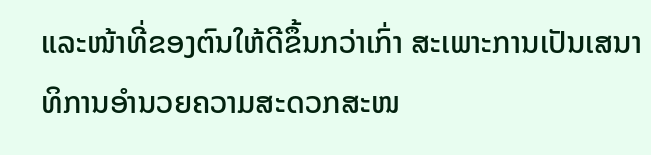ແລະໜ້າທີ່ຂອງຕົນໃຫ້ດີຂຶ້ນກວ່າເກົ່າ ສະເພາະການເປັນເສນາທິການອຳນວຍຄວາມສະດວກສະໜ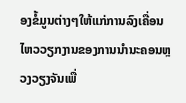ອງຂໍ້ມູນຕ່າງໆໃຫ້ແກ່ການລົງເຄື່ອນໄຫວວຽກງານຂອງການນຳນະຄອນຫຼວງວຽງຈັນເພື່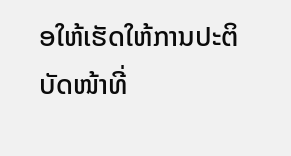ອໃຫ້ເຮັດໃຫ້ການປະຕິບັດໜ້າທີ່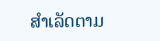ສຳເລັດຕາມ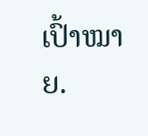ເປົ້າໝາຍ.